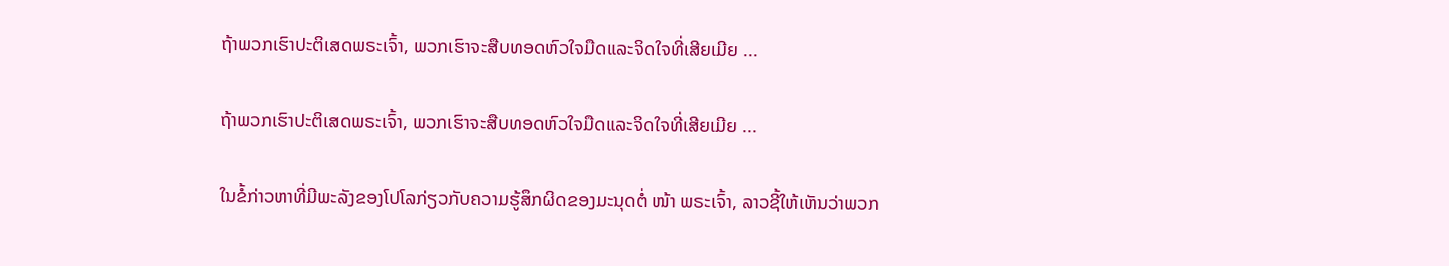ຖ້າພວກເຮົາປະຕິເສດພຣະເຈົ້າ, ພວກເຮົາຈະສືບທອດຫົວໃຈມືດແລະຈິດໃຈທີ່ເສີຍເມີຍ ...

ຖ້າພວກເຮົາປະຕິເສດພຣະເຈົ້າ, ພວກເຮົາຈະສືບທອດຫົວໃຈມືດແລະຈິດໃຈທີ່ເສີຍເມີຍ ...

ໃນຂໍ້ກ່າວຫາທີ່ມີພະລັງຂອງໂປໂລກ່ຽວກັບຄວາມຮູ້ສຶກຜິດຂອງມະນຸດຕໍ່ ໜ້າ ພຣະເຈົ້າ, ລາວຊີ້ໃຫ້ເຫັນວ່າພວກ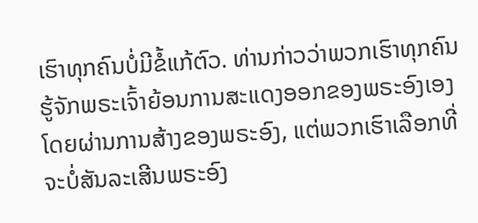ເຮົາທຸກຄົນບໍ່ມີຂໍ້ແກ້ຕົວ. ທ່ານກ່າວວ່າພວກເຮົາທຸກຄົນຮູ້ຈັກພຣະເຈົ້າຍ້ອນການສະແດງອອກຂອງພຣະອົງເອງໂດຍຜ່ານການສ້າງຂອງພຣະອົງ, ແຕ່ພວກເຮົາເລືອກທີ່ຈະບໍ່ສັນລະເສີນພຣະອົງ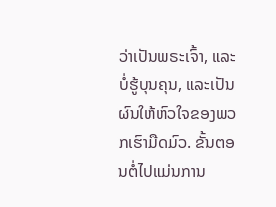ວ່າເປັນພຣະເຈົ້າ, ແລະບໍ່ຮູ້ບຸນຄຸນ, ແລະເປັນຜົນໃຫ້ຫົວໃຈຂອງພວກເຮົາມືດມົວ. ຂັ້ນຕອນຕໍ່ໄປແມ່ນການ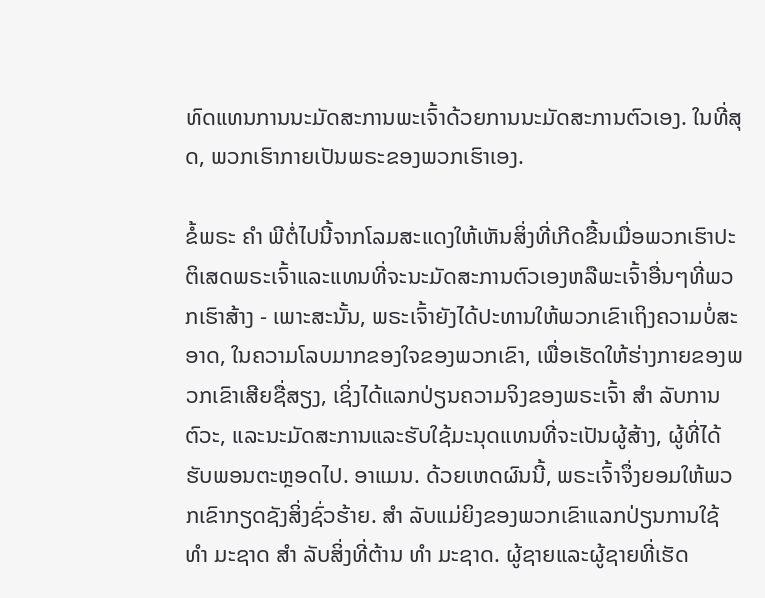ທົດແທນການນະມັດສະການພະເຈົ້າດ້ວຍການນະມັດສະການຕົວເອງ. ໃນທີ່ສຸດ, ພວກເຮົາກາຍເປັນພຣະຂອງພວກເຮົາເອງ.

ຂໍ້ພຣະ ຄຳ ພີຕໍ່ໄປນີ້ຈາກໂລມສະແດງໃຫ້ເຫັນສິ່ງທີ່ເກີດຂື້ນເມື່ອພວກເຮົາປະຕິເສດພຣະເຈົ້າແລະແທນທີ່ຈະນະມັດສະການຕົວເອງຫລືພະເຈົ້າອື່ນໆທີ່ພວກເຮົາສ້າງ - ເພາະສະນັ້ນ, ພຣະເຈົ້າຍັງໄດ້ປະທານໃຫ້ພວກເຂົາເຖິງຄວາມບໍ່ສະອາດ, ໃນຄວາມໂລບມາກຂອງໃຈຂອງພວກເຂົາ, ເພື່ອເຮັດໃຫ້ຮ່າງກາຍຂອງພວກເຂົາເສີຍຊື່ສຽງ, ເຊິ່ງໄດ້ແລກປ່ຽນຄວາມຈິງຂອງພຣະເຈົ້າ ສຳ ລັບການຕົວະ, ແລະນະມັດສະການແລະຮັບໃຊ້ມະນຸດແທນທີ່ຈະເປັນຜູ້ສ້າງ, ຜູ້ທີ່ໄດ້ຮັບພອນຕະຫຼອດໄປ. ອາແມນ. ດ້ວຍເຫດຜົນນີ້, ພຣະເຈົ້າຈຶ່ງຍອມໃຫ້ພວກເຂົາກຽດຊັງສິ່ງຊົ່ວຮ້າຍ. ສຳ ລັບແມ່ຍິງຂອງພວກເຂົາແລກປ່ຽນການໃຊ້ ທຳ ມະຊາດ ສຳ ລັບສິ່ງທີ່ຕ້ານ ທຳ ມະຊາດ. ຜູ້ຊາຍແລະຜູ້ຊາຍທີ່ເຮັດ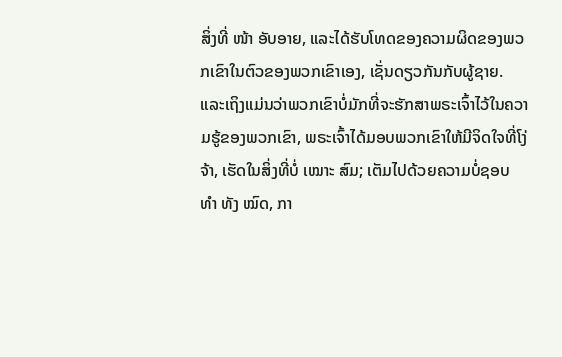ສິ່ງທີ່ ໜ້າ ອັບອາຍ, ແລະໄດ້ຮັບໂທດຂອງຄວາມຜິດຂອງພວກເຂົາໃນຕົວຂອງພວກເຂົາເອງ, ເຊັ່ນດຽວກັນກັບຜູ້ຊາຍ. ແລະເຖິງແມ່ນວ່າພວກເຂົາບໍ່ມັກທີ່ຈະຮັກສາພຣະເຈົ້າໄວ້ໃນຄວາມຮູ້ຂອງພວກເຂົາ, ພຣະເຈົ້າໄດ້ມອບພວກເຂົາໃຫ້ມີຈິດໃຈທີ່ໂງ່ຈ້າ, ເຮັດໃນສິ່ງທີ່ບໍ່ ເໝາະ ສົມ; ເຕັມໄປດ້ວຍຄວາມບໍ່ຊອບ ທຳ ທັງ ໝົດ, ກາ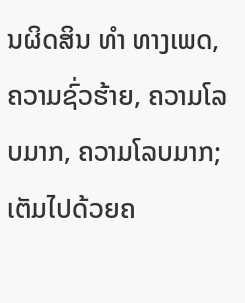ນຜິດສິນ ທຳ ທາງເພດ, ຄວາມຊົ່ວຮ້າຍ, ຄວາມໂລບມາກ, ຄວາມໂລບມາກ; ເຕັມໄປດ້ວຍຄ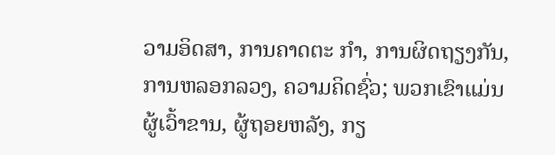ວາມອິດສາ, ການຄາດຕະ ກຳ, ການຜິດຖຽງກັນ, ການຫລອກລວງ, ຄວາມຄິດຊົ່ວ; ພວກເຂົາແມ່ນຜູ້ເວົ້າຂານ, ຜູ້ຖອຍຫລັງ, ກຽ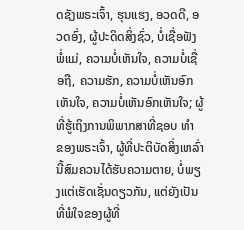ດຊັງພຣະເຈົ້າ, ຮຸນແຮງ, ອວດດີ, ອວດອົ່ງ, ຜູ້ປະດິດສິ່ງຊົ່ວ, ບໍ່ເຊື່ອຟັງພໍ່ແມ່, ຄວາມບໍ່ເຫັນໃຈ, ຄວາມບໍ່ເຊື່ອຖື, ຄວາມຮັກ, ຄວາມບໍ່ເຫັນອົກເຫັນໃຈ, ຄວາມບໍ່ເຫັນອົກເຫັນໃຈ; ຜູ້ທີ່ຮູ້ເຖິງການພິພາກສາທີ່ຊອບ ທຳ ຂອງພຣະເຈົ້າ, ຜູ້ທີ່ປະຕິບັດສິ່ງເຫລົ່ານີ້ສົມຄວນໄດ້ຮັບຄວາມຕາຍ, ບໍ່ພຽງແຕ່ເຮັດເຊັ່ນດຽວກັນ, ແຕ່ຍັງເປັນທີ່ພໍໃຈຂອງຜູ້ທີ່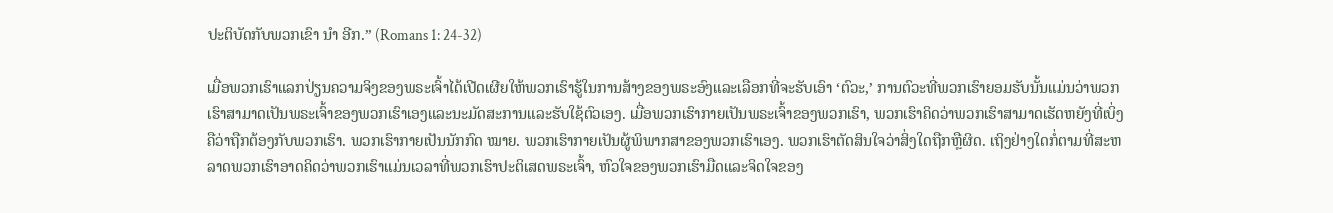ປະຕິບັດກັບພວກເຂົາ ນຳ ອີກ.” (Romans 1: 24-32)

ເມື່ອພວກເຮົາແລກປ່ຽນຄວາມຈິງຂອງພຣະເຈົ້າໄດ້ເປີດເຜີຍໃຫ້ພວກເຮົາຮູ້ໃນການສ້າງຂອງພຣະອົງແລະເລືອກທີ່ຈະຮັບເອົາ ‘ຕົວະ,’ ການຕົວະທີ່ພວກເຮົາຍອມຮັບນັ້ນແມ່ນວ່າພວກເຮົາສາມາດເປັນພຣະເຈົ້າຂອງພວກເຮົາເອງແລະນະມັດສະການແລະຮັບໃຊ້ຕົວເອງ. ເມື່ອພວກເຮົາກາຍເປັນພຣະເຈົ້າຂອງພວກເຮົາ, ພວກເຮົາຄິດວ່າພວກເຮົາສາມາດເຮັດຫຍັງທີ່ເບິ່ງຄືວ່າຖືກຕ້ອງກັບພວກເຮົາ. ພວກເຮົາກາຍເປັນນັກກົດ ໝາຍ. ພວກເຮົາກາຍເປັນຜູ້ພິພາກສາຂອງພວກເຮົາເອງ. ພວກເຮົາຕັດສິນໃຈວ່າສິ່ງໃດຖືກຫຼືຜິດ. ເຖິງຢ່າງໃດກໍ່ຕາມທີ່ສະຫລາດພວກເຮົາອາດຄິດວ່າພວກເຮົາແມ່ນເວລາທີ່ພວກເຮົາປະຕິເສດພຣະເຈົ້າ, ຫົວໃຈຂອງພວກເຮົາມືດແລະຈິດໃຈຂອງ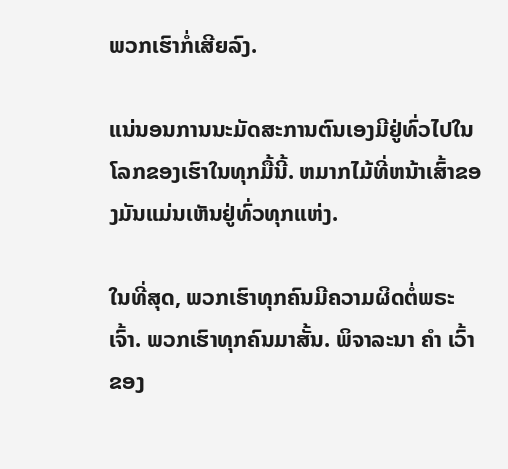ພວກເຮົາກໍ່ເສີຍລົງ.

ແນ່ນອນການນະມັດສະການຕົນເອງມີຢູ່ທົ່ວໄປໃນໂລກຂອງເຮົາໃນທຸກມື້ນີ້. ຫມາກໄມ້ທີ່ຫນ້າເສົ້າຂອງມັນແມ່ນເຫັນຢູ່ທົ່ວທຸກແຫ່ງ.

ໃນທີ່ສຸດ, ພວກເຮົາທຸກຄົນມີຄວາມຜິດຕໍ່ພຣະເຈົ້າ. ພວກເຮົາທຸກຄົນມາສັ້ນ. ພິຈາລະນາ ຄຳ ເວົ້າຂອງ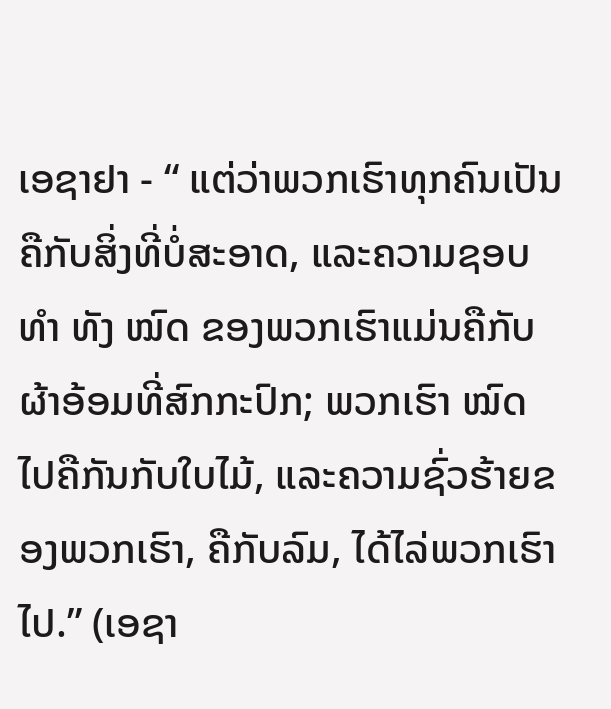ເອຊາຢາ - “ ແຕ່ວ່າພວກເຮົາທຸກຄົນເປັນຄືກັບສິ່ງທີ່ບໍ່ສະອາດ, ແລະຄວາມຊອບ ທຳ ທັງ ໝົດ ຂອງພວກເຮົາແມ່ນຄືກັບຜ້າອ້ອມທີ່ສົກກະປົກ; ພວກເຮົາ ໝົດ ໄປຄືກັນກັບໃບໄມ້, ແລະຄວາມຊົ່ວຮ້າຍຂອງພວກເຮົາ, ຄືກັບລົມ, ໄດ້ໄລ່ພວກເຮົາໄປ.” (ເອຊາ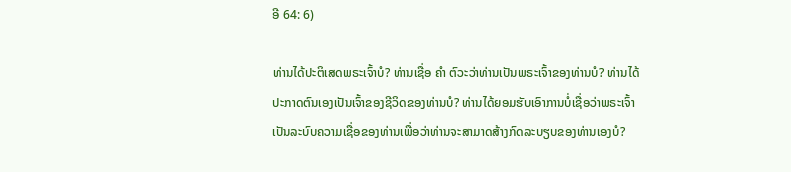ອີ 64: 6)

ທ່ານໄດ້ປະຕິເສດພຣະເຈົ້າບໍ? ທ່ານເຊື່ອ ຄຳ ຕົວະວ່າທ່ານເປັນພຣະເຈົ້າຂອງທ່ານບໍ? ທ່ານໄດ້ປະກາດຕົນເອງເປັນເຈົ້າຂອງຊີວິດຂອງທ່ານບໍ? ທ່ານໄດ້ຍອມຮັບເອົາການບໍ່ເຊື່ອວ່າພຣະເຈົ້າເປັນລະບົບຄວາມເຊື່ອຂອງທ່ານເພື່ອວ່າທ່ານຈະສາມາດສ້າງກົດລະບຽບຂອງທ່ານເອງບໍ?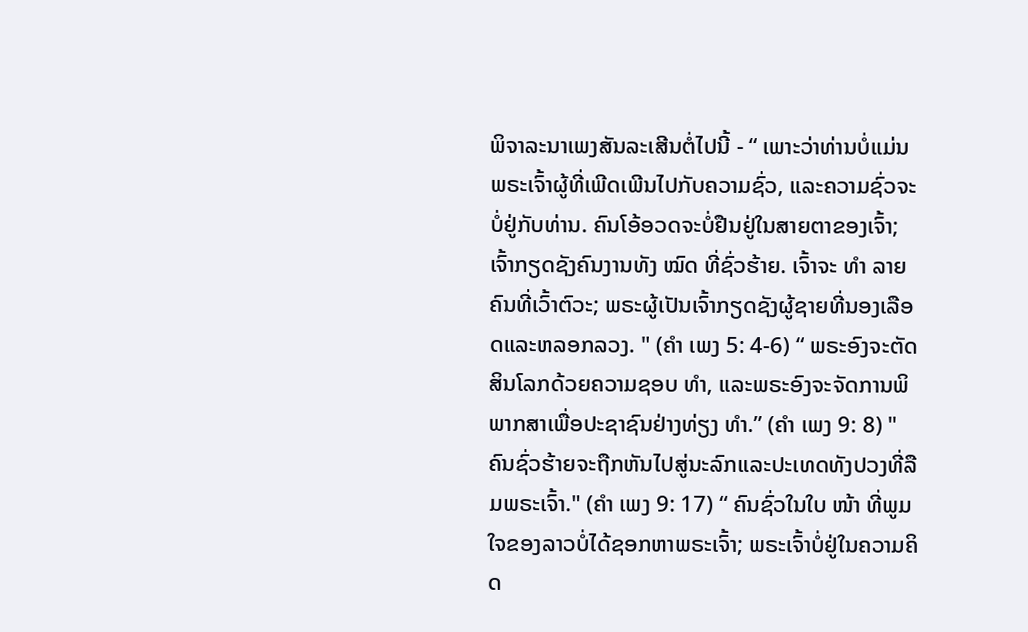ພິຈາລະນາເພງສັນລະເສີນຕໍ່ໄປນີ້ - “ ເພາະວ່າທ່ານບໍ່ແມ່ນພຣະເຈົ້າຜູ້ທີ່ເພີດເພີນໄປກັບຄວາມຊົ່ວ, ແລະຄວາມຊົ່ວຈະບໍ່ຢູ່ກັບທ່ານ. ຄົນໂອ້ອວດຈະບໍ່ຢືນຢູ່ໃນສາຍຕາຂອງເຈົ້າ; ເຈົ້າກຽດຊັງຄົນງານທັງ ໝົດ ທີ່ຊົ່ວຮ້າຍ. ເຈົ້າຈະ ທຳ ລາຍຄົນທີ່ເວົ້າຕົວະ; ພຣະຜູ້ເປັນເຈົ້າກຽດຊັງຜູ້ຊາຍທີ່ນອງເລືອດແລະຫລອກລວງ. " (ຄຳ ເພງ 5: 4-6) “ ພຣະອົງຈະຕັດສິນໂລກດ້ວຍຄວາມຊອບ ທຳ, ແລະພຣະອົງຈະຈັດການພິພາກສາເພື່ອປະຊາຊົນຢ່າງທ່ຽງ ທຳ.” (ຄຳ ເພງ 9: 8) "ຄົນຊົ່ວຮ້າຍຈະຖືກຫັນໄປສູ່ນະລົກແລະປະເທດທັງປວງທີ່ລືມພຣະເຈົ້າ." (ຄຳ ເພງ 9: 17) “ ຄົນຊົ່ວໃນໃບ ໜ້າ ທີ່ພູມໃຈຂອງລາວບໍ່ໄດ້ຊອກຫາພຣະເຈົ້າ; ພຣະເຈົ້າບໍ່ຢູ່ໃນຄວາມຄິດ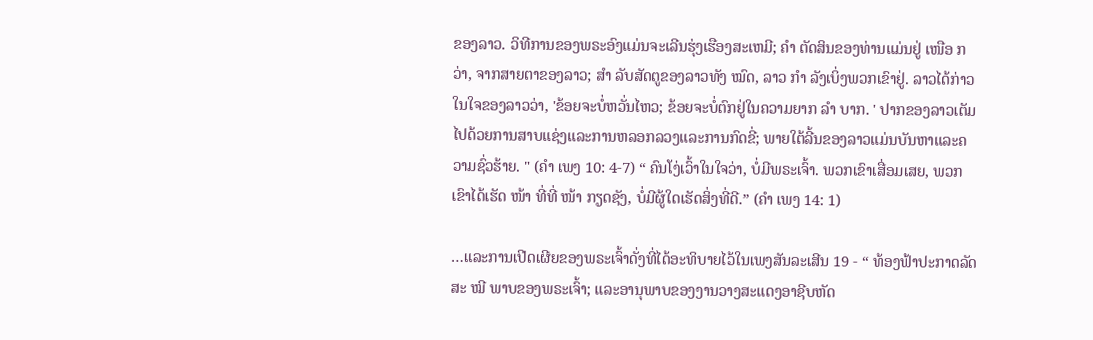ຂອງລາວ. ວິທີການຂອງພຣະອົງແມ່ນຈະເລີນຮຸ່ງເຮືອງສະເຫມີ; ຄຳ ຕັດສິນຂອງທ່ານແມ່ນຢູ່ ເໜືອ ກວ່າ, ຈາກສາຍຕາຂອງລາວ; ສຳ ລັບສັດຕູຂອງລາວທັງ ໝົດ, ລາວ ກຳ ລັງເບິ່ງພວກເຂົາຢູ່. ລາວໄດ້ກ່າວໃນໃຈຂອງລາວວ່າ, 'ຂ້ອຍຈະບໍ່ຫວັ່ນໄຫວ; ຂ້ອຍຈະບໍ່ຕົກຢູ່ໃນຄວາມຍາກ ລຳ ບາກ. ' ປາກຂອງລາວເຕັມໄປດ້ວຍການສາບແຊ່ງແລະການຫລອກລວງແລະການກົດຂີ່; ພາຍໃຕ້ລີ້ນຂອງລາວແມ່ນບັນຫາແລະຄວາມຊົ່ວຮ້າຍ. " (ຄຳ ເພງ 10: 4-7) “ ຄົນໂງ່ເວົ້າໃນໃຈວ່າ, ບໍ່ມີພຣະເຈົ້າ. ພວກເຂົາເສື່ອມເສຍ, ພວກເຂົາໄດ້ເຮັດ ໜ້າ ທີ່ທີ່ ໜ້າ ກຽດຊັງ, ບໍ່ມີຜູ້ໃດເຮັດສິ່ງທີ່ດີ.” (ຄຳ ເພງ 14: 1)

…ແລະການເປີດເຜີຍຂອງພຣະເຈົ້າດັ່ງທີ່ໄດ້ອະທິບາຍໄວ້ໃນເພງສັນລະເສີນ 19 - “ ທ້ອງຟ້າປະກາດລັດສະ ໝີ ພາບຂອງພຣະເຈົ້າ; ແລະອານຸພາບຂອງງານວາງສະແດງອາຊີບຫັດ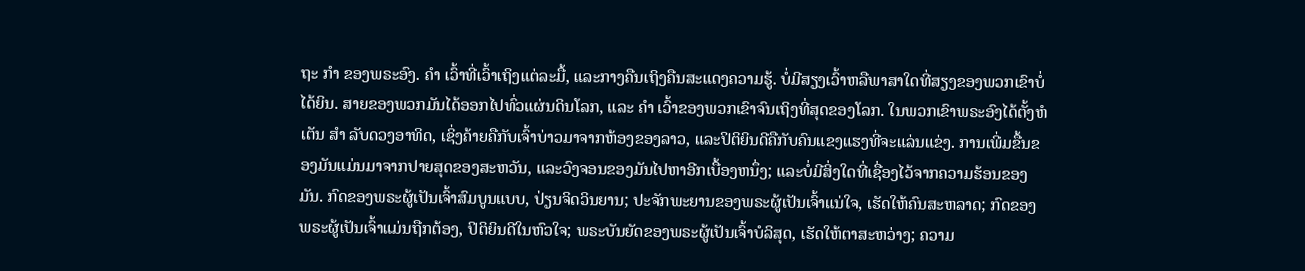ຖະ ກຳ ຂອງພຣະອົງ. ຄຳ ເວົ້າທີ່ເວົ້າເຖິງແຕ່ລະມື້, ແລະກາງຄືນເຖິງຄືນສະແດງຄວາມຮູ້. ບໍ່ມີສຽງເວົ້າຫລືພາສາໃດທີ່ສຽງຂອງພວກເຂົາບໍ່ໄດ້ຍິນ. ສາຍຂອງພວກມັນໄດ້ອອກໄປທົ່ວແຜ່ນດິນໂລກ, ແລະ ຄຳ ເວົ້າຂອງພວກເຂົາຈົນເຖິງທີ່ສຸດຂອງໂລກ. ໃນພວກເຂົາພຣະອົງໄດ້ຕັ້ງຫໍເຕັນ ສຳ ລັບດວງອາທິດ, ເຊິ່ງຄ້າຍຄືກັບເຈົ້າບ່າວມາຈາກຫ້ອງຂອງລາວ, ແລະປິຕິຍິນດີຄືກັບຄົນແຂງແຮງທີ່ຈະແລ່ນແຂ່ງ. ການເພີ່ມຂື້ນຂອງມັນແມ່ນມາຈາກປາຍສຸດຂອງສະຫວັນ, ແລະວົງຈອນຂອງມັນໄປຫາອີກເບື້ອງຫນຶ່ງ; ແລະບໍ່ມີສິ່ງໃດທີ່ເຊື່ອງໄວ້ຈາກຄວາມຮ້ອນຂອງມັນ. ກົດຂອງພຣະຜູ້ເປັນເຈົ້າສົມບູນແບບ, ປ່ຽນຈິດວິນຍານ; ປະຈັກພະຍານຂອງພຣະຜູ້ເປັນເຈົ້າແນ່ໃຈ, ເຮັດໃຫ້ຄົນສະຫລາດ; ກົດຂອງພຣະຜູ້ເປັນເຈົ້າແມ່ນຖືກຕ້ອງ, ປິຕິຍິນດີໃນຫົວໃຈ; ພຣະບັນຍັດຂອງພຣະຜູ້ເປັນເຈົ້າບໍລິສຸດ, ເຮັດໃຫ້ຕາສະຫວ່າງ; ຄວາມ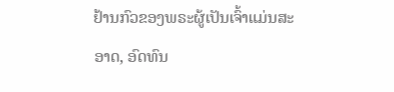ຢ້ານກົວຂອງພຣະຜູ້ເປັນເຈົ້າແມ່ນສະອາດ, ອົດທົນ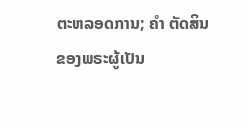ຕະຫລອດການ; ຄຳ ຕັດສິນຂອງພຣະຜູ້ເປັນ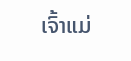ເຈົ້າແມ່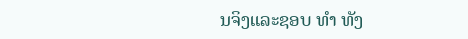ນຈິງແລະຊອບ ທຳ ທັງ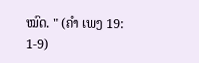ໝົດ. " (ຄຳ ເພງ 19: 1-9)